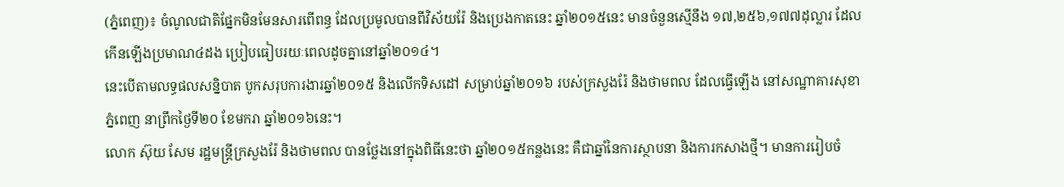(ភ្នំពេញ)៖ ចំណូលជាតិផ្នែកមិនមែនសារពើពន្ធ ដែលប្រមូលបានពីវិស័យរ៉ែ និងប្រេងកាតនេះ ឆ្នាំ២០១៥នេះ មានចំនួនស្មើនឹង ១៧,២៥៦,១៧៧ដុល្លារ ដែលកើនឡើងប្រមាណ៤ដង ប្រៀបធៀបរយៈពេលដូចគ្នានៅឆ្នាំ២០១៤។
នេះបើតាមលទ្ធផលសន្និបាត បូកសរុបការងារឆ្នាំ២០១៥ និងលើកទិសដៅ សម្រាប់ឆ្នាំ២០១៦ របស់ក្រសួងរ៉ែ និងថាមពល ដែលធ្វើឡើង នៅសណ្ឋាគារសុខាភ្នំពេញ នាព្រឹកថ្ងៃទី២០ ខែមករា ឆ្នាំ២០១៦នេះ។
លោក ស៊ុយ សែម រដ្ឋមន្ត្រីក្រសួងរ៉ែ និងថាមពល បានថ្លែងនៅក្នុងពិធីនេះថា ឆ្នាំ២០១៥កន្លងនេះ គឺជាឆ្នាំនៃការស្ថាបនា និងការកសាងថ្មី។ មានការរៀបចំ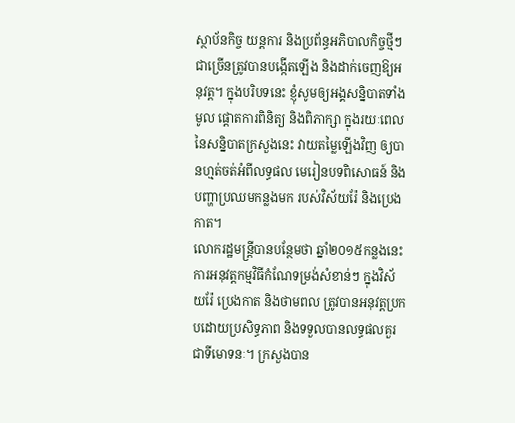ស្ថាប័នកិច្ច យន្តការ និងប្រព័ន្ធអភិបាលកិច្ចថ្មីៗ ជាច្រើនត្រូវបានបង្កើតឡើង និងដាក់ចេញឱ្យអនុវត្ត។ ក្នុងបរិបទនេះ ខ្ញុំសូមឲ្យអង្គសន្និបាតទាំងមូល ផ្តោតការពិនិត្យ និងពិភាក្សា ក្នុងរយៈពេលនៃសន្និបាតក្រសួងនេះ វាយតម្លៃឡើងវិញ ឲ្យបានហ្មត់ចត់អំពីលទ្ធផល មេរៀនបទពិសោធន៍ និងបញ្ហាប្រឈមកន្លងមក របស់វិស័យរ៉ែ និងប្រេងកាត។
លោករដ្ឋមន្រ្តីបានបន្ថែមថា ឆ្នាំ២០១៥កន្លងនេះ ការអនុវត្តកម្មវិធីកំណែទម្រង់សំខាន់ៗ ក្នុងវិស័យរ៉ែ ប្រេងកាត និងថាមពល ត្រូវបានអនុវត្តប្រកបដោយប្រសិទ្ធភាព និងទទួលបានលទ្ធផលគួរជាទីមោទនៈ។ ក្រសួងបាន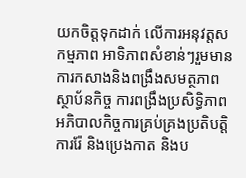យកចិត្តទុកដាក់ លើការអនុវត្តសកម្មភាព អាទិភាពសំខាន់ៗរួមមាន ការកសាងនិងពង្រឹងសមត្ថភាពស្ថាប័នកិច្ច ការពង្រឹងប្រសិទ្ធិភាព អភិបាលកិច្ចការគ្រប់គ្រងប្រតិបត្តិការរ៉ែ និងប្រេងកាត និងប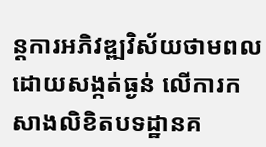ន្តការអភិវឌ្ឍវិស័យថាមពល ដោយសង្កត់ធ្ងន់ លើការកសាងលិខិតបទដ្ឋានគ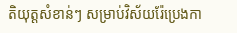តិយុត្តសំខាន់ៗ សម្រាប់វិស័យរ៉ែប្រេងកា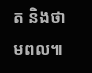ត និងថាមពល៕